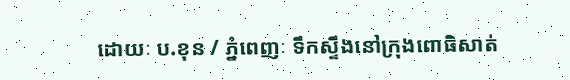ដោយៈ ប.ខុន / ភ្នំពេញៈ ទឹកស្ទឹងនៅក្រុងពោធិសាត់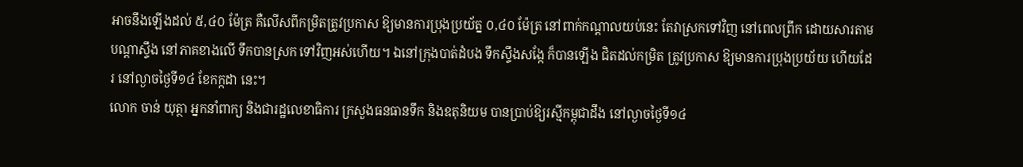អាចនឹងឡើងដល់ ៥,៤០ ម៉ែត្រ គឺលើសពីកម្រិតត្រូវប្រកាស ឱ្យមានការប្រុងប្រយ័ត្ន ០,៤០ ម៉ែត្រ នៅពាក់កណ្តាលយប់នេះ តែវាស្រកទៅវិញ នៅពេលព្រឹក ដោយសារតាមបណ្តាស្ទឹង នៅភាគខាងលើ ទឹកបានស្រក ទៅវិញអស់ហើយ។ ឯនៅក្រុងបាត់ដំបង ទឹកស្ទឹងសង្កែ ក៏បានឡើង ជិតដល់កម្រិត ត្រូវប្រកាស ឱ្យមានការប្រុងប្រយ័យ ហើយដែរ នៅល្ងាចថ្ងៃទី១៤ ខែកក្កដា នេះ។
លោក ចាន់ យុត្ថា អ្នកនាំពាក្យ និងជារដ្ឋលេខាធិការ ក្រសួងធនធានទឹក និងឧតុនិយម បានប្រាប់ឱ្យរស្មីកម្ពុជាដឹង នៅល្ងាចថ្ងៃទី១៤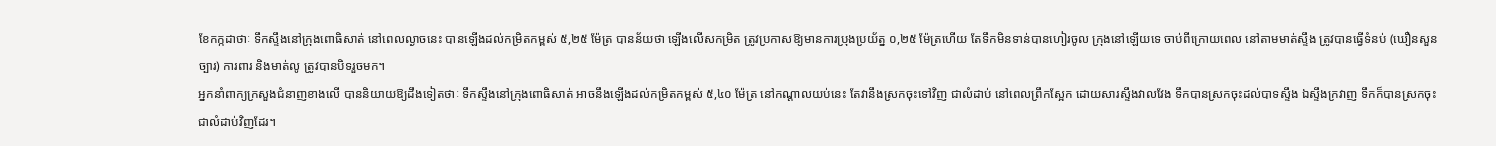ខែកក្កដាថាៈ ទឹកស្ទឹងនៅក្រុងពោធិសាត់ នៅពេលល្ងាចនេះ បានឡើងដល់កម្រិតកម្ពស់ ៥,២៥ ម៉ែត្រ បានន័យថា ឡើងលើសកម្រិត ត្រូវប្រកាសឱ្យមានការប្រុងប្រយ័ត្ន ០,២៥ ម៉ែត្រហើយ តែទឹកមិនទាន់បានហៀរចូល ក្រុងនៅឡើយទេ ចាប់ពីក្រោយពេល នៅតាមមាត់ស្ទឹង ត្រូវបានធ្វើទំនប់ (ឃឿនសួនច្បារ) ការពារ និងមាត់លូ ត្រូវបានបិទរួចមក។
អ្នកនាំពាក្យក្រសួងជំនាញខាងលើ បាននិយាយឱ្យដឹងទៀតថាៈ ទឹកស្ទឹងនៅក្រុងពោធិសាត់ អាចនឹងឡើងដល់កម្រិតកម្ពស់ ៥,៤០ ម៉ែត្រ នៅកណ្តាលយប់នេះ តែវានឹងស្រកចុះទៅវិញ ជាលំដាប់ នៅពេលព្រឹកស្អែក ដោយសារស្ទឹងវាលវែង ទឹកបានស្រកចុះដល់បាទស្ទឹង ឯស្ទឹងក្រវាញ ទឹកក៏បានស្រកចុះ ជាលំដាប់វិញដែរ។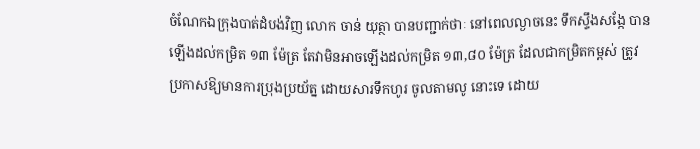ចំណែកឯក្រុងបាត់ដំបង់វិញ លោក ចាន់ យុត្ថា បានបញ្ជាក់ថាៈ នៅពេលល្ងាចនេះ ទឹកស្ទឹងសង្កែ បានឡើងដល់កម្រិត ១៣ ម៉ែត្រ តែវាមិនអាចឡើងដល់កម្រិត ១៣,៨០ ម៉ែត្រ ដែលជាកម្រិតកម្ពស់ ត្រូវប្រកាសឱ្យមានការប្រុងប្រយ័ត្ន ដោយសារទឹកហូរ ចូលតាមលូ នោះទេ ដោយ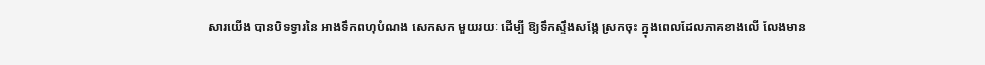សារយើង បានបិទទ្វារនៃ អាងទឹកពហុបំណង សេកសក មួយរយៈ ដើម្បី ឱ្យទឹកស្ទឹងសង្កែ ស្រកចុះ ក្នុងពេលដែលភាគខាងលើ លែងមាន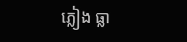ភ្លៀង ធ្លា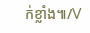ក់ខ្លាំង៕/V